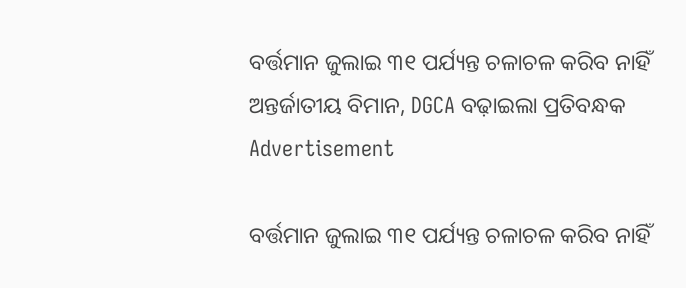ବର୍ତ୍ତମାନ ଜୁଲାଇ ୩୧ ପର୍ଯ୍ୟନ୍ତ ଚଳାଚଳ କରିବ ନାହିଁ ଅନ୍ତର୍ଜାତୀୟ ବିମାନ, DGCA ବଢ଼ାଇଲା ପ୍ରତିବନ୍ଧକ
Advertisement

ବର୍ତ୍ତମାନ ଜୁଲାଇ ୩୧ ପର୍ଯ୍ୟନ୍ତ ଚଳାଚଳ କରିବ ନାହିଁ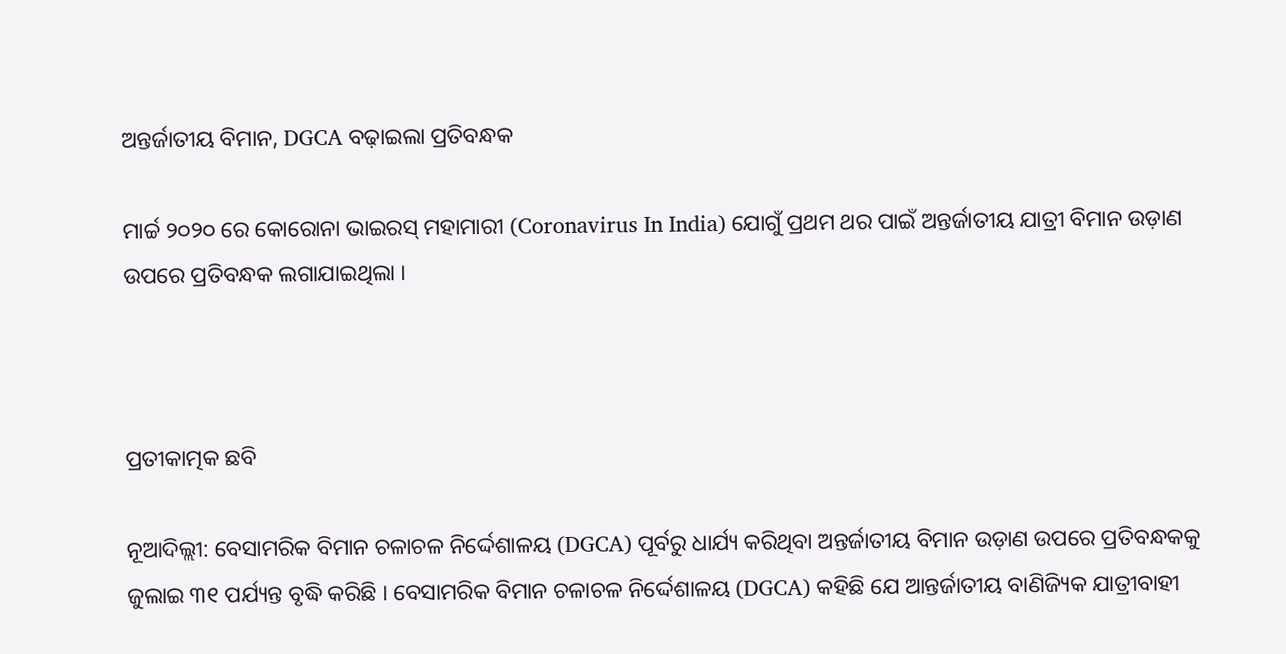ଅନ୍ତର୍ଜାତୀୟ ବିମାନ, DGCA ବଢ଼ାଇଲା ପ୍ରତିବନ୍ଧକ

ମାର୍ଚ୍ଚ ୨୦୨୦ ରେ କୋରୋନା ଭାଇରସ୍ ମହାମାରୀ (Coronavirus In India) ଯୋଗୁଁ ପ୍ରଥମ ଥର ପାଇଁ ଅନ୍ତର୍ଜାତୀୟ ଯାତ୍ରୀ ବିମାନ ଉଡ଼ାଣ ଉପରେ ପ୍ରତିବନ୍ଧକ ଲଗାଯାଇଥିଲା ।



ପ୍ରତୀକାତ୍ମକ ଛବି

ନୂଆଦିଲ୍ଲୀ: ବେସାମରିକ ବିମାନ ଚଳାଚଳ ନିର୍ଦ୍ଦେଶାଳୟ (DGCA) ପୂର୍ବରୁ ଧାର୍ଯ୍ୟ କରିଥିବା ଅନ୍ତର୍ଜାତୀୟ ବିମାନ ଉଡ଼ାଣ ଉପରେ ପ୍ରତିବନ୍ଧକକୁ ଜୁଲାଇ ୩୧ ପର୍ଯ୍ୟନ୍ତ ବୃଦ୍ଧି କରିଛି । ବେସାମରିକ ବିମାନ ଚଳାଚଳ ନିର୍ଦ୍ଦେଶାଳୟ (DGCA) କହିଛି ଯେ ଆନ୍ତର୍ଜାତୀୟ ବାଣିଜ୍ୟିକ ଯାତ୍ରୀବାହୀ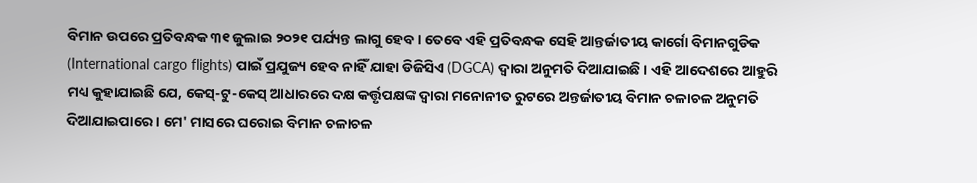ବିମାନ ଉପରେ ପ୍ରତିବନ୍ଧକ ୩୧ ଜୁଲାଇ ୨୦୨୧ ପର୍ଯ୍ୟନ୍ତ ଲାଗୁ ହେବ । ତେବେ ଏହି ପ୍ରତିବନ୍ଧକ ସେହି ଆନ୍ତର୍ଜାତୀୟ କାର୍ଗୋ ବିମାନଗୁଡିକ (International cargo flights) ପାଇଁ ପ୍ରଯୁଜ୍ୟ ହେବ ନାହିଁ ଯାହା ଡିଜିସିଏ (DGCA) ଦ୍ୱାରା ଅନୁମତି ଦିଆଯାଇଛି । ଏହି ଆଦେଶରେ ଆହୁରି ମଧ୍ୟ କୁହାଯାଇଛି ଯେ, କେସ୍-ଟୁ-କେସ୍ ଆଧାରରେ ଦକ୍ଷ କର୍ତ୍ତୃପକ୍ଷଙ୍କ ଦ୍ୱାରା ମନୋନୀତ ରୁଟରେ ଅନ୍ତର୍ଜାତୀୟ ବିମାନ ଚଳାଚଳ ଅନୁମତି ଦିଆଯାଇପାରେ । ମେ' ମାସରେ ଘରୋଇ ବିମାନ ଚଳାଚଳ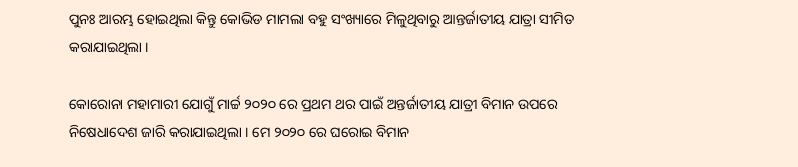ପୁନଃ ଆରମ୍ଭ ହୋଇଥିଲା କିନ୍ତୁ କୋଭିଡ ମାମଲା ବହୁ ସଂଖ୍ୟାରେ ମିଳୁଥିବାରୁ ଆନ୍ତର୍ଜାତୀୟ ଯାତ୍ରା ସୀମିତ କରାଯାଇଥିଲା ।

କୋରୋନା ମହାମାରୀ ଯୋଗୁଁ ମାର୍ଚ୍ଚ ୨୦୨୦ ରେ ପ୍ରଥମ ଥର ପାଇଁ ଅନ୍ତର୍ଜାତୀୟ ଯାତ୍ରୀ ବିମାନ ଉପରେ ନିଷେଧାଦେଶ ଜାରି କରାଯାଇଥିଲା । ମେ ୨୦୨୦ ରେ ଘରୋଇ ବିମାନ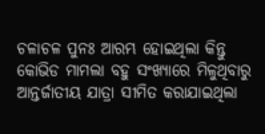ଚଳାଚଳ ପୁନଃ ଆରମ୍ଭ ହୋଇଥିଲା କିନ୍ତୁ କୋଭିଡ ମାମଲା ବହୁ ସଂଖ୍ୟାରେ ମିଳୁଥିବାରୁ ଆନ୍ତର୍ଜାତୀୟ ଯାତ୍ରା ସୀମିତ କରାଯାଇଥିଲା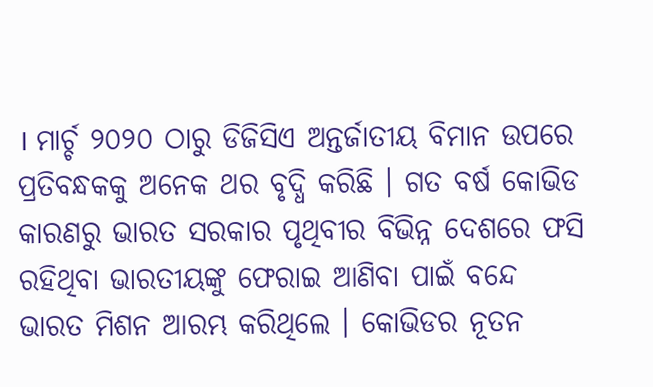। ମାର୍ଚ୍ଚ ୨୦୨୦ ଠାରୁ ଡିଜିସିଏ ଅନ୍ତର୍ଜାତୀୟ ବିମାନ ଉପରେ ପ୍ରତିବନ୍ଧକକୁ ଅନେକ ଥର ବୃଦ୍ଧି କରିଛି । ଗତ ବର୍ଷ କୋଭିଡ କାରଣରୁ ଭାରତ ସରକାର ପୃଥିବୀର ବିଭିନ୍ନ ଦେଶରେ ଫସି ରହିଥିବା ଭାରତୀୟଙ୍କୁ ଫେରାଇ ଆଣିବା ପାଇଁ ବନ୍ଦେ ଭାରତ ମିଶନ ଆରମ୍ଭ କରିଥିଲେ । କୋଭିଡର ନୂତନ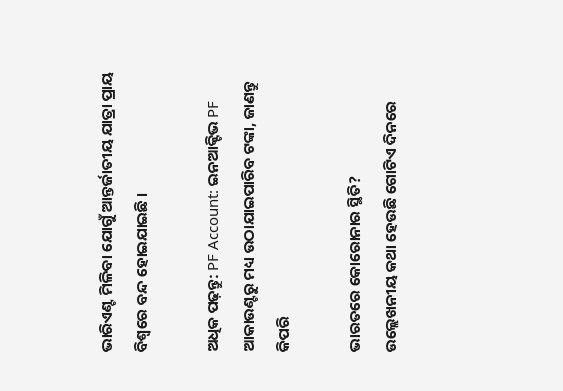ଭାରିଏଣ୍ଟ ମିଳିବା ଯୋଗୁଁ ଆନ୍ତର୍ଜାତୀୟ ଯାତ୍ରା ପ୍ରାୟ ବିଶ୍ୱରେ ବନ୍ଦ ହୋଇଯାଇଛି ।

ଅଧିକ ପଢ଼ନ୍ତୁ: PF Account: ଇନଆକ୍ଟିଭ PF ଆକାଉଣ୍ଟରୁ ମଧ୍ୟ ଉଠାଯାଇପାରିବ ଟଙ୍କା, ଜାଣନ୍ତୁ କିପରି

ଭାରତରେ କୋରୋନାର ସ୍ଥିତି?
ଉଲ୍ଲେଖନୀୟ କଥା ହେଉଛି ଗୋଟିଏ ଦିନରେ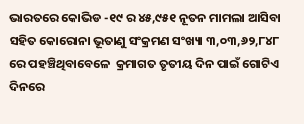ଭାରତରେ କୋଭିଡ -୧୯ ର ୪୫,୯୫୧ ନୂତନ ମାମଲା ଆସିବା ସହିତ କୋରୋନା ଭୂତାଣୁ ସଂକ୍ରମଣ ସଂଖ୍ୟା ୩,୦୩,୬୨,୮୪୮ ରେ ପହଞ୍ଚିଥିବାବେଳେ  କ୍ରମାଗତ ତୃତୀୟ ଦିନ ପାଇଁ ଗୋଟିଏ ଦିନରେ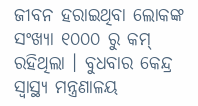ଜୀବନ ହରାଇଥିବା ଲୋକଙ୍କ ସଂଖ୍ୟା ୧୦୦୦ ରୁ କମ୍ ରହିଥିଲା । ବୁଧବାର କେନ୍ଦ୍ର ସ୍ୱାସ୍ଥ୍ୟ ମନ୍ତ୍ରଣାଳୟ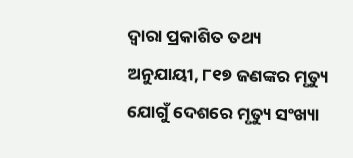ଦ୍ଵାରା ପ୍ରକାଶିତ ତଥ୍ୟ ଅନୁଯାୟୀ, ୮୧୭ ଜଣଙ୍କର ମୃତ୍ୟୁ ଯୋଗୁଁ ଦେଶରେ ମୃତ୍ୟୁ ସଂଖ୍ୟା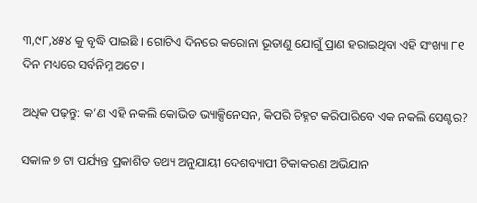୩,୯୮,୪୫୪ କୁ ବୃଦ୍ଧି ପାଇଛି । ଗୋଟିଏ ଦିନରେ କରୋନା ଭୂତାଣୁ ଯୋଗୁଁ ପ୍ରାଣ ହରାଇଥିବା ଏହି ସଂଖ୍ୟା ୮୧ ଦିନ ମଧ୍ୟରେ ସର୍ବନିମ୍ନ ଅଟେ ।

ଅଧିକ ପଢ଼ନ୍ତୁ: କ’ଣ ଏହି ନକଲି କୋଭିଡ ଭ୍ୟାକ୍ସିନେସନ, କିପରି ଚିହ୍ନଟ କରିପାରିବେ ଏକ ନକଲି ସେଣ୍ଟର?

ସକାଳ ୭ ଟା ପର୍ଯ୍ୟନ୍ତ ପ୍ରକାଶିତ ତଥ୍ୟ ଅନୁଯାୟୀ ଦେଶବ୍ୟାପୀ ଟିକାକରଣ ଅଭିଯାନ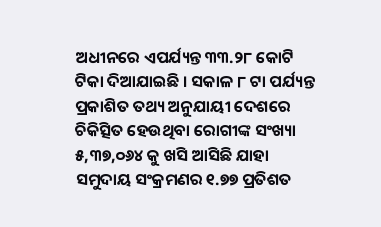ଅଧୀନରେ ଏପର୍ଯ୍ୟନ୍ତ ୩୩.୨୮ କୋଟି ଟିକା ଦିଆଯାଇଛି । ସକାଳ ୮ ଟା ପର୍ଯ୍ୟନ୍ତ ପ୍ରକାଶିତ ତଥ୍ୟ ଅନୁଯାୟୀ ଦେଶରେ ଚିକିତ୍ସିତ ହେଉଥିବା ରୋଗୀଙ୍କ ସଂଖ୍ୟା ୫,୩୭,୦୬୪ କୁ ଖସି ଆସିଛି ଯାହା ସମୁଦାୟ ସଂକ୍ରମଣର ୧.୭୭ ପ୍ରତିଶତ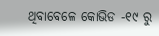ଥିବାବେଳେ କୋଭିଡ -୧୯ ରୁ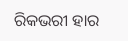ରିକଭରୀ ହାର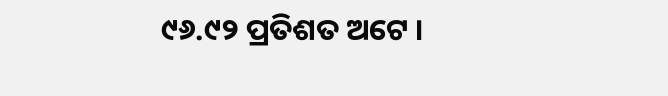୯୬.୯୨ ପ୍ରତିଶତ ଅଟେ ।